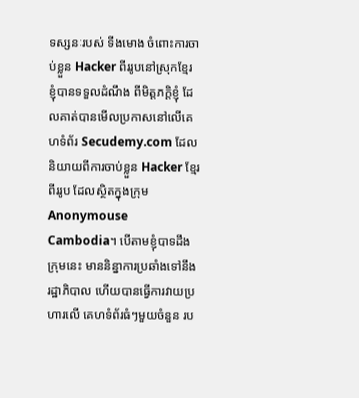ទស្សនៈរបស់ ទីងមោង ចំពោះការចាប់ខ្លួន Hacker ពីររូបនៅស្រុកខ្មែរ
ខ្ញុំបានទទួលដំណឹង ពីមិត្តភក្ដិខ្ញុំ ដែលគាត់បានមើលប្រកាសនៅលើគេហទំព័រ Secudemy.com ដែលនិយាយពីការចាប់ខ្លួន Hacker ខ្មែរពីររូប ដែលស្ថិតក្នុងក្រុម Anonymouse Cambodia។ បើតាមខ្ញុំបាទដឹង ក្រុមនេះ មាននិន្នាការប្រឆាំងទៅនឹងរដ្ឋាភិបាល ហើយបានធ្វើការវាយប្រហារលើ គេហទំព័រធំៗមួយចំនួន រប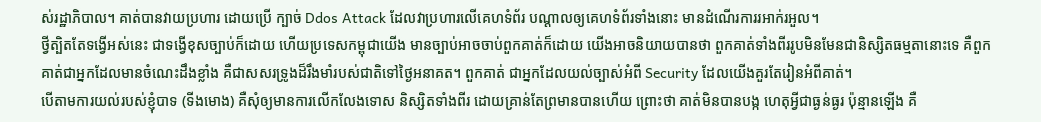ស់រដ្ឋាភិបាល។ គាត់បានវាយប្រហារ ដោយប្រើ ក្បាច់ Ddos Attack ដែលវាប្រហារលើគេហទំព័រ បណ្ដាលឲ្យគេហទំព័រទាំងនោះ មានដំណើរការរអាក់រអួល។
ថ្វីត្បិតតែទង្វើអស់នេះ ជាទង្វើខុសច្បាប់ក៏ដោយ ហើយប្រទេសកម្ពុជាយើង មានច្បាប់អាចចាប់ពួកគាត់ក៏ដោយ យើងអាចនិយាយបានថា ពួកគាត់ទាំងពីររូបមិនមែនជានិស្សិតធម្មតានោះទេ គឺពួកគាត់ជាអ្នកដែលមានចំណេះដឹងខ្លាំង គឺជាសសរទ្រូងដ៏រឹងមាំរបស់ជាតិទៅថ្ងៃអនាគត។ ពួកគាត់ ជាអ្នកដែលយល់ច្បាស់អំពី Security ដែលយើងគួរតែរៀនអំពីគាត់។
បើតាមការយល់របស់ខ្ញុំបាទ (ទីងមោង) គឺសុំឲ្យមានការលើកលែងទោស និស្សិតទាំងពីរ ដោយគ្រាន់តែព្រមានបានហើយ ព្រោះថា គាត់មិនបានបង្ក ហេតុអ្វីជាធ្ងន់ធ្ងរ ប៉ុន្មានឡើង គឺ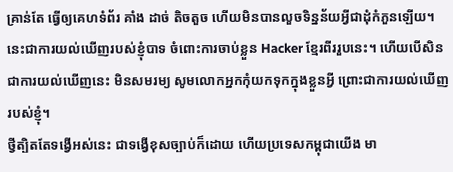គ្រាន់តែ ធ្វើឲ្យគេហទំព័រ គាំង ដាច់ តិចតួច ហើយមិនបានលួចទិន្នន័យអ្វីជាដុំកំភួនឡើយ។
នេះជាការយល់ឃើញរបស់ខ្ញុំបាទ ចំពោះការចាប់ខ្លួន Hacker ខ្មែរពីររួបនេះ។ ហើយបើសិនជាការយល់ឃើញនេះ មិនសមរម្យ សូមលោកអ្នកកុំយកទុកក្នុងខ្លួនអ្វី ព្រោះជាការយល់ឃើញរបស់ខ្ញុំ។
ថ្វីត្បិតតែទង្វើអស់នេះ ជាទង្វើខុសច្បាប់ក៏ដោយ ហើយប្រទេសកម្ពុជាយើង មា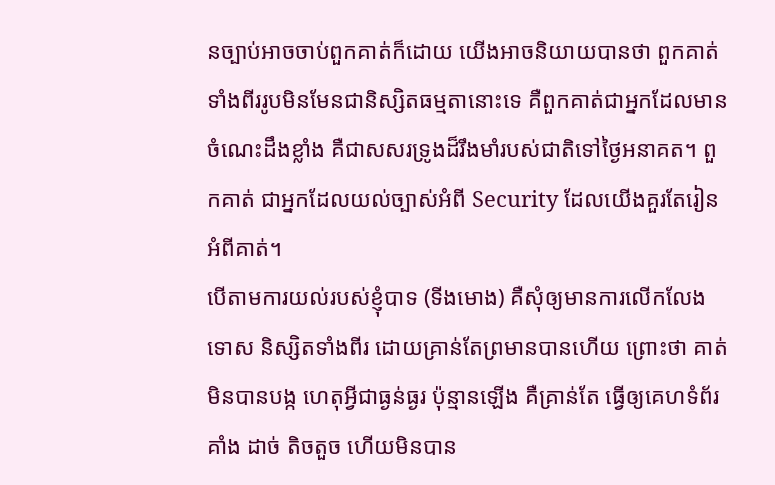នច្បាប់អាចចាប់ពួកគាត់ក៏ដោយ យើងអាចនិយាយបានថា ពួកគាត់ទាំងពីររូបមិនមែនជានិស្សិតធម្មតានោះទេ គឺពួកគាត់ជាអ្នកដែលមានចំណេះដឹងខ្លាំង គឺជាសសរទ្រូងដ៏រឹងមាំរបស់ជាតិទៅថ្ងៃអនាគត។ ពួកគាត់ ជាអ្នកដែលយល់ច្បាស់អំពី Security ដែលយើងគួរតែរៀនអំពីគាត់។
បើតាមការយល់របស់ខ្ញុំបាទ (ទីងមោង) គឺសុំឲ្យមានការលើកលែងទោស និស្សិតទាំងពីរ ដោយគ្រាន់តែព្រមានបានហើយ ព្រោះថា គាត់មិនបានបង្ក ហេតុអ្វីជាធ្ងន់ធ្ងរ ប៉ុន្មានឡើង គឺគ្រាន់តែ ធ្វើឲ្យគេហទំព័រ គាំង ដាច់ តិចតួច ហើយមិនបាន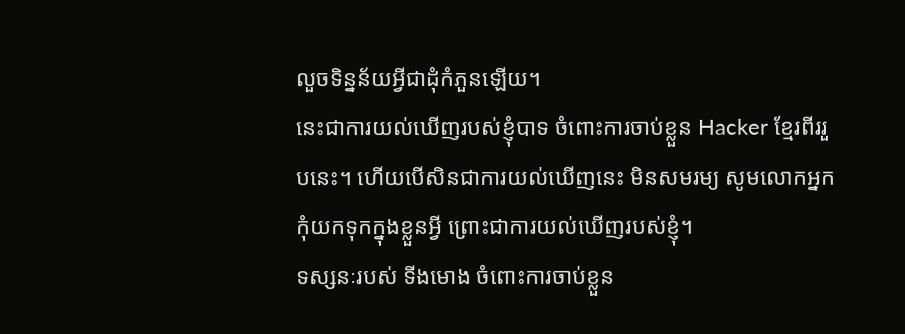លួចទិន្នន័យអ្វីជាដុំកំភួនឡើយ។
នេះជាការយល់ឃើញរបស់ខ្ញុំបាទ ចំពោះការចាប់ខ្លួន Hacker ខ្មែរពីររួបនេះ។ ហើយបើសិនជាការយល់ឃើញនេះ មិនសមរម្យ សូមលោកអ្នកកុំយកទុកក្នុងខ្លួនអ្វី ព្រោះជាការយល់ឃើញរបស់ខ្ញុំ។
ទស្សនៈរបស់ ទីងមោង ចំពោះការចាប់ខ្លួន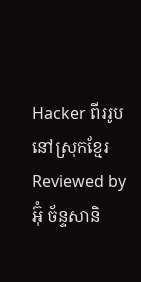Hacker ពីររូបនៅស្រុកខ្មែរ
Reviewed by អ៊ុំ ច័ន្ទសានិ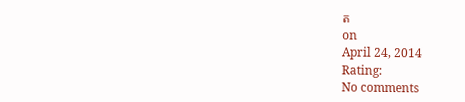ត
on
April 24, 2014
Rating:
No comments